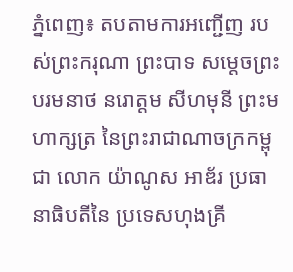ភ្នំពេញ៖ តបតាមការអញ្ជើញ របស់ព្រះករុណា ព្រះបាទ សម្ដេចព្រះបរមនាថ នរោត្ដម សីហមុនី ព្រះមហាក្សត្រ នៃព្រះរាជាណាចក្រកម្ពុជា លោក យ៉ាណូស អាឌ័រ ប្រធានាធិបតីនៃ ប្រទេសហុងគ្រី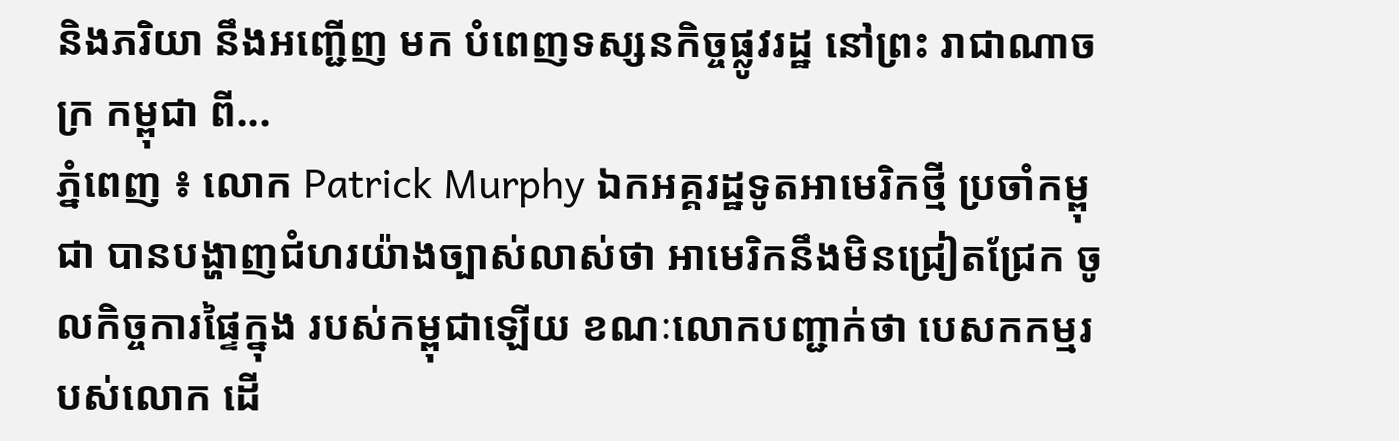និងភរិយា នឹងអញ្ជើញ មក បំពេញទស្សនកិច្ចផ្លូវរដ្ឋ នៅព្រះ រាជាណាចក្រ កម្ពុជា ពី...
ភ្នំពេញ ៖ លោក Patrick Murphy ឯកអគ្គរដ្ឋទូតអាមេរិកថ្មី ប្រចាំកម្ពុជា បានបង្ហាញជំហរយ៉ាងច្បាស់លាស់ថា អាមេរិកនឹងមិនជ្រៀតជ្រែក ចូលកិច្ចការផ្ទៃក្នុង របស់កម្ពុជាឡើយ ខណៈលោកបញ្ជាក់ថា បេសកកម្មរបស់លោក ដើ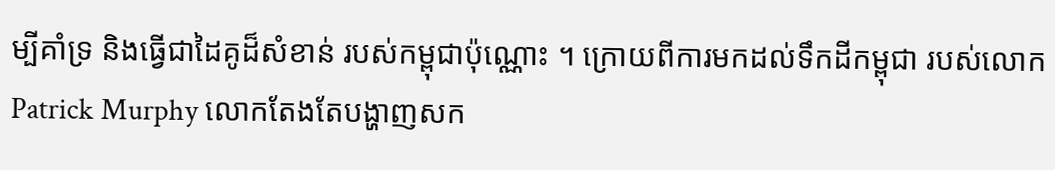ម្បីគាំទ្រ និងធ្វើជាដៃគូដ៏សំខាន់ របស់កម្ពុជាប៉ុណ្ណោះ ។ ក្រោយពីការមកដល់ទឹកដីកម្ពុជា របស់លោក Patrick Murphy លោកតែងតែបង្ហាញសក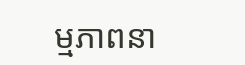ម្មភាពនា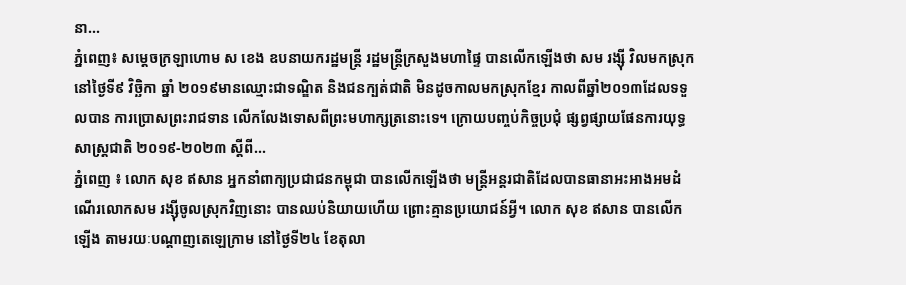នា...
ភ្នំពេញ៖ សម្ដេចក្រឡាហោម ស ខេង ឧបនាយករដ្ឋមន្ដ្រី រដ្ឋមន្ដ្រីក្រសួងមហាផ្ទៃ បានលើកឡើងថា សម រង្ស៊ី វិលមកស្រុកនៅថ្ងៃទី៩ វិច្ឆិកា ឆ្នាំ ២០១៩មានឈ្មោះជាទណ្ឌិត និងជនក្បត់ជាតិ មិនដូចកាលមកស្រុកខ្មែរ កាលពីឆ្នាំ២០១៣ដែលទទួលបាន ការប្រោសព្រះរាជទាន លើកលែងទោសពីព្រះមហាក្សត្រនោះទេ។ ក្រោយបញ្ចប់កិច្ចប្រជុំ ផ្សព្វផ្សាយផែនការយុទ្ធសាស្ត្រជាតិ ២០១៩-២០២៣ ស្ដីពី...
ភ្នំពេញ ៖ លោក សុខ ឥសាន អ្នកនាំពាក្យប្រជាជនកម្ពុជា បានលើកឡើងថា មន្រ្តីអន្តរជាតិដែលបានធានាអះអាងអមដំណើរលោកសម រង្ស៊ីចូលស្រុកវិញនោះ បានឈប់និយាយហើយ ព្រោះគ្មានប្រយោជន៍អ្វី។ លោក សុខ ឥសាន បានលើកឡើង តាមរយៈបណ្តាញតេឡេក្រាម នៅថ្ងៃទី២៤ ខែតុលា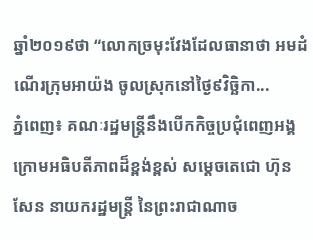ឆ្នាំ២០១៩ថា “លោកច្រមុះវែងដែលធានាថា អមដំណើរក្រុមអាយ៉ង ចូលស្រុកនៅថ្ងៃ៩វិច្ឆិកា...
ភ្នំពេញ៖ គណៈរដ្ឋមន្រ្តីនឹងបើកកិច្ចប្រជុំពេញអង្គ ក្រោមអធិបតីភាពដ៏ខ្ពង់ខ្ពស់ សម្តេចតេជោ ហ៊ុន សែន នាយករដ្ឋមន្រ្តី នៃព្រះរាជាណាច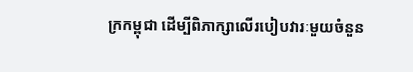ក្រកម្ពុជា ដើម្បីពិភាក្សាលើរបៀបវារៈមួយចំនួន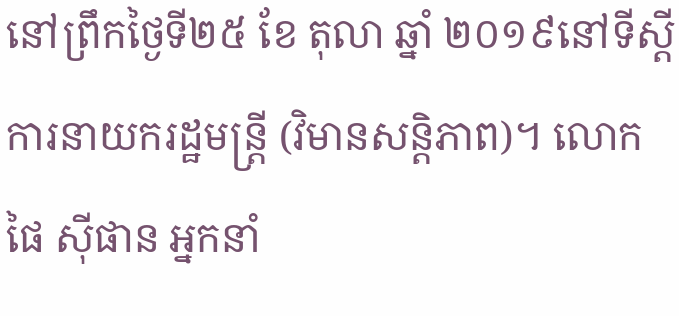នៅព្រឹកថ្ងៃទី២៥ ខែ តុលា ឆ្នាំ ២០១៩នៅទីស្តីការនាយករដ្ឋមន្រ្តី (វិមានសន្តិភាព)។ លោក ផៃ ស៊ីផាន អ្នកនាំ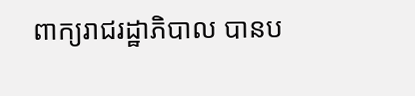ពាក្យរាជរដ្ឋាភិបាល បានប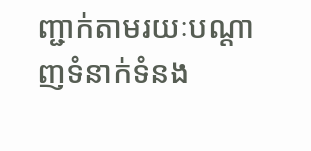ញ្ជាក់តាមរយៈបណ្ដាញទំនាក់ទំនង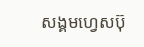សង្គមហ្វេសប៊ុ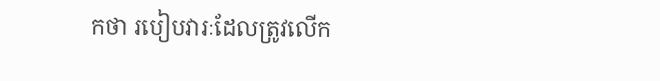កថា របៀបវារៈដែលត្រូវលើក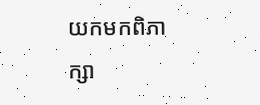យកមកពិភាក្សា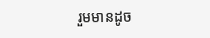រួមមានដូច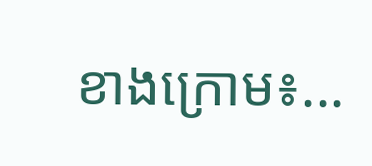ខាងក្រោម៖...